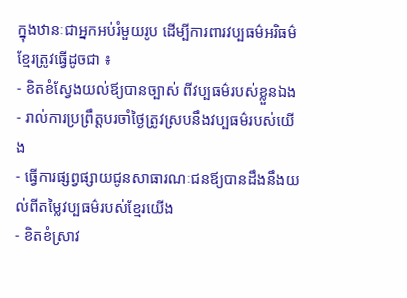ក្នុងឋានៈជាអ្នកអប់រំមួយរូប ដើម្បីការពារវប្បធម៌អរិធម៌ខ្មែរត្រូវធ្វើដូចជា ៖
- ខិតខំស្វែងយល់ឪ្យបានច្បាស់ ពីវប្បធម៌របស់ខ្លួនឯង
- រាល់ការប្រព្រឹត្តបរចាំថ្ងៃត្រូវស្របនឹងវប្បធម៌របស់យើង
- ធ្វើការផ្សព្វផ្សាយជូនសាធារណៈជនឪ្យបានដឹងនឹងយល់ពីតម្លៃវប្បធម៌របស់ខ្មែរយើង
- ខិតខំស្រាវ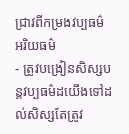ជ្រាវពីកម្រងវប្បធម៌ អរិយធម៌
- ត្រូវបង្រៀនសិស្សបន្ដវប្បធម៌ដយើងទៅដល់សិស្សតែត្រូវ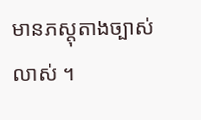មានភស្តុតាងច្បាស់លាស់ ។